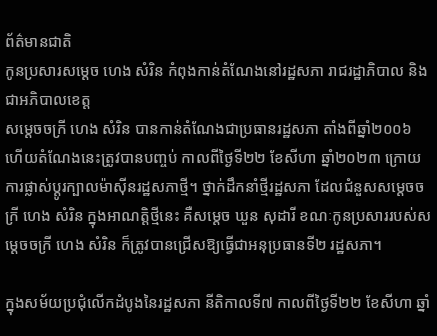ព័ត៌មានជាតិ
កូនប្រសារសម្ដេច ហេង សំរិន កំពុងកាន់តំណែងនៅរដ្ឋសភា រាជរដ្ឋាភិបាល និងជាអភិបាលខេត្ត
សម្ដេចចក្រី ហេង សំរិន បានកាន់តំណែងជាប្រធានរដ្ឋសភា តាំងពីឆ្នាំ២០០៦ ហើយតំណែងនេះត្រូវបានបញ្ចប់ កាលពីថ្ងៃទី២២ ខែសីហា ឆ្នាំ២០២៣ ក្រោយការផ្លាស់ប្ដូរក្បាលម៉ាស៊ីនរដ្ឋសភាថ្មី។ ថ្នាក់ដឹកនាំថ្មីរដ្ឋសភា ដែលជំនួសសម្ដេចចក្រី ហេង សំរិន ក្នុងអាណត្តិថ្មីនេះ គឺសម្ដេច ឃួន សុដារី ខណៈកូនប្រសាររបស់សម្ដេចចក្រី ហេង សំរិន ក៏ត្រូវបានជ្រើសឱ្យធ្វើជាអនុប្រធានទី២ រដ្ឋសភា។

ក្នុងសម័យប្រជុំលើកដំបូងនៃរដ្ឋសភា នីតិកាលទី៧ កាលពីថ្ងៃទី២២ ខែសីហា ឆ្នាំ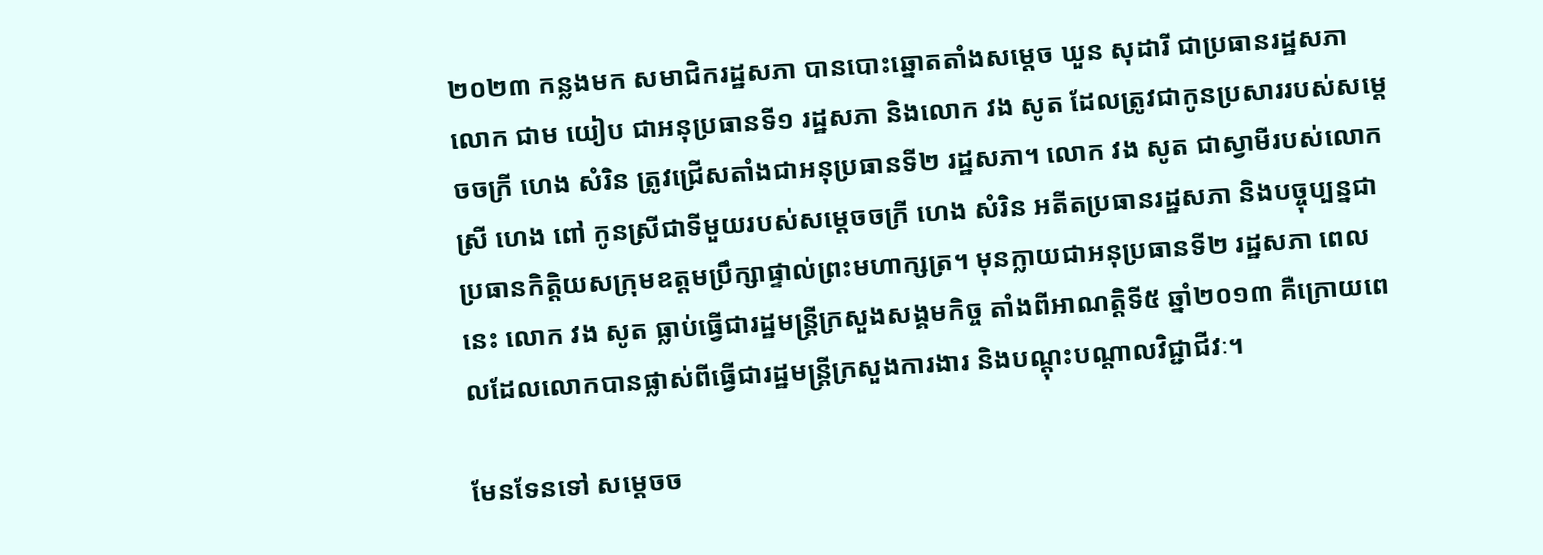២០២៣ កន្លងមក សមាជិករដ្ឋសភា បានបោះឆ្នោតតាំងសម្ដេច ឃួន សុដារី ជាប្រធានរដ្ឋសភា លោក ជាម យៀប ជាអនុប្រធានទី១ រដ្ឋសភា និងលោក វង សូត ដែលត្រូវជាកូនប្រសាររបស់សម្ដេចចក្រី ហេង សំរិន ត្រូវជ្រើសតាំងជាអនុប្រធានទី២ រដ្ឋសភា។ លោក វង សូត ជាស្វាមីរបស់លោកស្រី ហេង ពៅ កូនស្រីជាទីមួយរបស់សម្ដេចចក្រី ហេង សំរិន អតីតប្រធានរដ្ឋសភា និងបច្ចុប្បន្នជាប្រធានកិត្តិយសក្រុមឧត្តមប្រឹក្សាផ្ទាល់ព្រះមហាក្សត្រ។ មុនក្លាយជាអនុប្រធានទី២ រដ្ឋសភា ពេលនេះ លោក វង សូត ធ្លាប់ធ្វើជារដ្ឋមន្ត្រីក្រសួងសង្គមកិច្ច តាំងពីអាណត្តិទី៥ ឆ្នាំ២០១៣ គឺក្រោយពេលដែលលោកបានផ្លាស់ពីធ្វើជារដ្ឋមន្ត្រីក្រសួងការងារ និងបណ្ដុះបណ្ដាលវិជ្ជាជីវៈ។

មែនទែនទៅ សម្ដេចច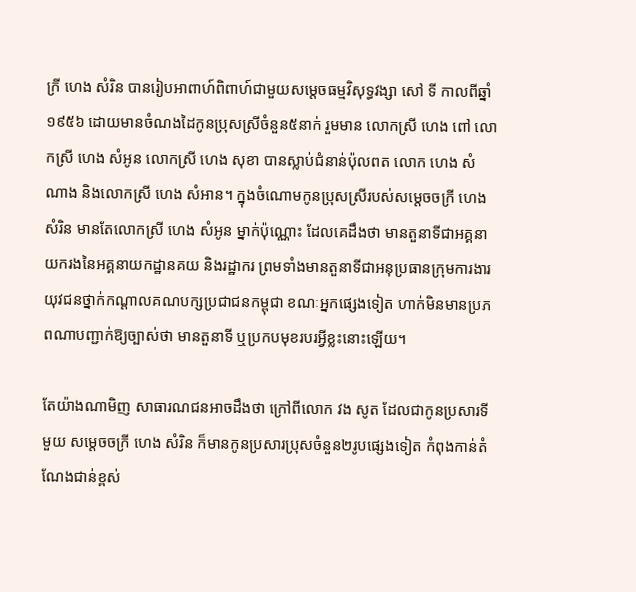ក្រី ហេង សំរិន បានរៀបអាពាហ៍ពិពាហ៍ជាមួយសម្តេចធម្មវិសុទ្ធវង្សា សៅ ទី កាលពីឆ្នាំ១៩៥៦ ដោយមានចំណងដៃកូនប្រុសស្រីចំនួន៥នាក់ រួមមាន លោកស្រី ហេង ពៅ លោកស្រី ហេង សំអូន លោកស្រី ហេង សុខា បានស្លាប់ជំនាន់ប៉ុលពត លោក ហេង សំណាង និងលោកស្រី ហេង សំអាន។ ក្នុងចំណោមកូនប្រុសស្រីរបស់សម្ដេចចក្រី ហេង សំរិន មានតែលោកស្រី ហេង សំអូន ម្នាក់ប៉ុណ្ណោះ ដែលគេដឹងថា មានតួនាទីជាអគ្គនាយករងនៃអគ្គនាយកដ្ឋានគយ និងរដ្ឋាករ ព្រមទាំងមានតួនាទីជាអនុប្រធានក្រុមការងារយុវជនថ្នាក់កណ្ដាលគណបក្សប្រជាជនកម្ពុជា ខណៈអ្នកផ្សេងទៀត ហាក់មិនមានប្រភពណាបញ្ជាក់ឱ្យច្បាស់ថា មានតួនាទី ឬប្រកបមុខរបរអ្វីខ្លះនោះឡើយ។

តែយ៉ាងណាមិញ សាធារណជនអាចដឹងថា ក្រៅពីលោក វង សូត ដែលជាកូនប្រសារទីមួយ សម្ដេចចក្រី ហេង សំរិន ក៏មានកូនប្រសារប្រុសចំនួន២រូបផ្សេងទៀត កំពុងកាន់តំណែងជាន់ខ្ពស់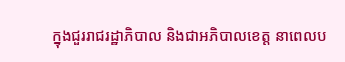ក្នុងជួររាជរដ្ឋាភិបាល និងជាអភិបាលខេត្ត នាពេលប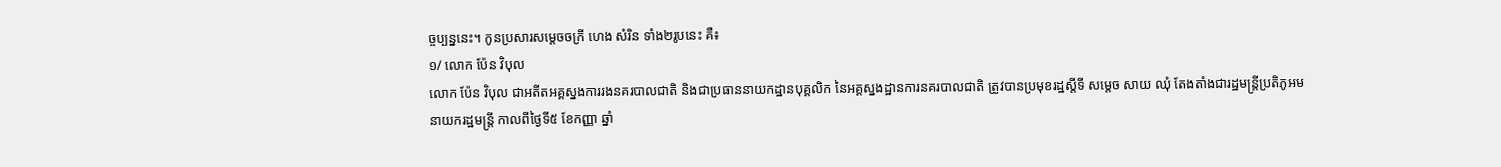ច្ចប្បន្ននេះ។ កូនប្រសារសម្ដេចចក្រី ហេង សំរិន ទាំង២រូបនេះ គឺ៖
១/ លោក ប៉ែន វិបុល
លោក ប៉ែន វិបុល ជាអតីតអគ្គស្នងការរងនគរបាលជាតិ និងជាប្រធាននាយកដ្ឋានបុគ្គលិក នៃអគ្គស្នងដ្ឋានការនគរបាលជាតិ ត្រូវបានប្រមុខរដ្ឋស្ដីទី សម្ដេច សាយ ឈុំ តែងតាំងជារដ្ឋមន្ត្រីប្រតិភូអមនាយករដ្ឋមន្ត្រី កាលពីថ្ងៃទី៥ ខែកញ្ញា ឆ្នាំ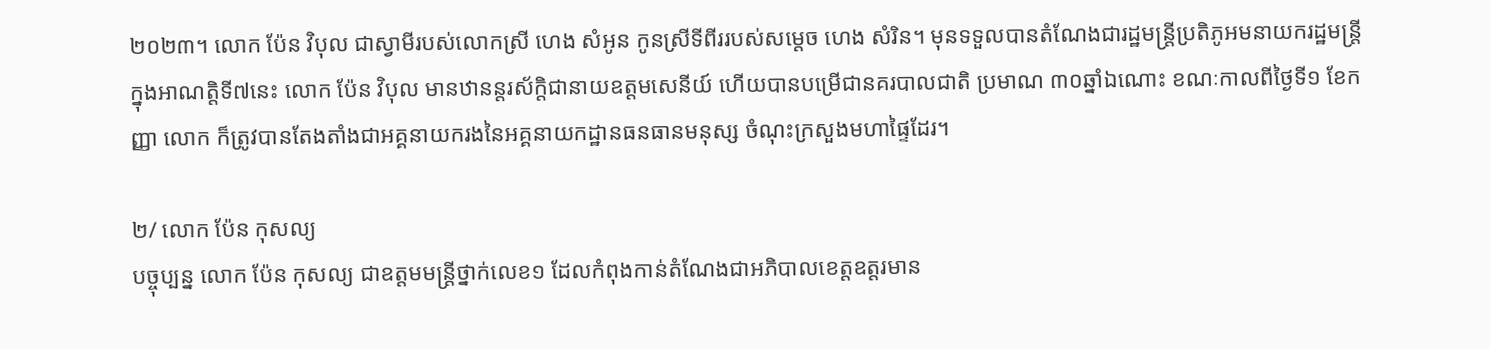២០២៣។ លោក ប៉ែន វិបុល ជាស្វាមីរបស់លោកស្រី ហេង សំអូន កូនស្រីទីពីររបស់សម្តេច ហេង សំរិន។ មុនទទួលបានតំណែងជារដ្ឋមន្ត្រីប្រតិភូអមនាយករដ្ឋមន្ត្រី ក្នុងអាណត្តិទី៧នេះ លោក ប៉ែន វិបុល មានឋានន្តរស័ក្តិជានាយឧត្តមសេនីយ៍ ហើយបានបម្រើជានគរបាលជាតិ ប្រមាណ ៣០ឆ្នាំឯណោះ ខណៈកាលពីថ្ងៃទី១ ខែកញ្ញា លោក ក៏ត្រូវបានតែងតាំងជាអគ្គនាយករងនៃអគ្គនាយកដ្ឋានធនធានមនុស្ស ចំណុះក្រសួងមហាផ្ទៃដែរ។

២/ លោក ប៉ែន កុសល្យ
បច្ចុប្បន្ន លោក ប៉ែន កុសល្យ ជាឧត្តមមន្ត្រីថ្នាក់លេខ១ ដែលកំពុងកាន់តំណែងជាអភិបាលខេត្តឧត្តរមាន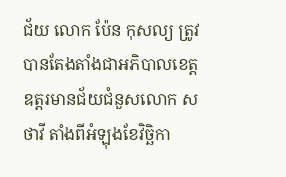ជ័យ លោក ប៉ែន កុសល្យ ត្រូវបានតែងតាំងជាអភិបាលខេត្តឧត្តរមានជ័យជំនួសលោក ស ថាវី តាំងពីអំឡុងខែវិច្ឆិកា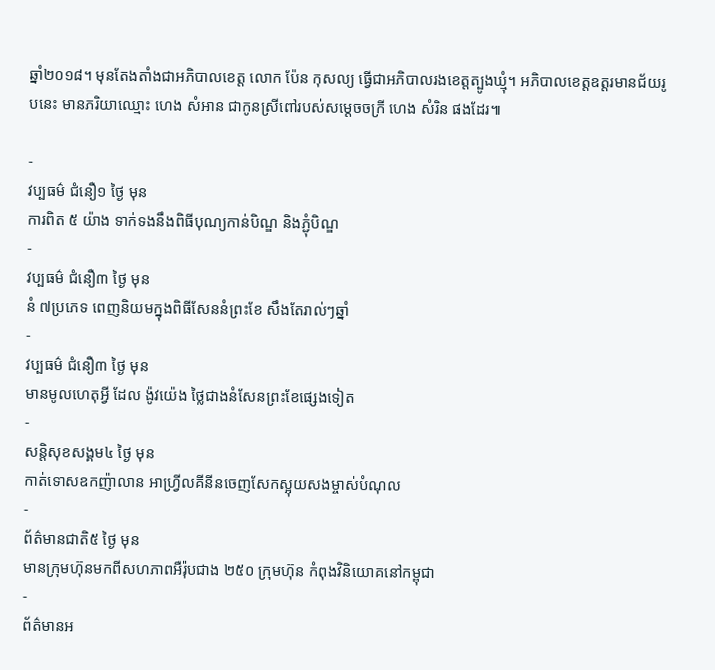ឆ្នាំ២០១៨។ មុនតែងតាំងជាអភិបាលខេត្ត លោក ប៉ែន កុសល្យ ធ្វើជាអភិបាលរងខេត្តត្បូងឃ្មុំ។ អភិបាលខេត្តឧត្តរមានជ័យរូបនេះ មានភរិយាឈ្មោះ ហេង សំអាន ជាកូនស្រីពៅរបស់សម្ដេចចក្រី ហេង សំរិន ផងដែរ៕

-
វប្បធម៌ ជំនឿ១ ថ្ងៃ មុន
ការពិត ៥ យ៉ាង ទាក់ទងនឹងពិធីបុណ្យកាន់បិណ្ឌ និងភ្ជុំបិណ្ឌ
-
វប្បធម៌ ជំនឿ៣ ថ្ងៃ មុន
នំ ៧ប្រភេទ ពេញនិយមក្នុងពិធីសែននំព្រះខែ សឹងតែរាល់ៗឆ្នាំ
-
វប្បធម៌ ជំនឿ៣ ថ្ងៃ មុន
មានមូលហេតុអ្វី ដែល ង៉ូវយ៉េង ថ្លៃជាងនំសែនព្រះខែផ្សេងទៀត
-
សន្តិសុខសង្គម៤ ថ្ងៃ មុន
កាត់ទោសឧកញ៉ាលាន អាហ្វ្រីលគីនីនចេញសែកស្អុយសងម្ចាស់បំណុល
-
ព័ត៌មានជាតិ៥ ថ្ងៃ មុន
មានក្រុមហ៊ុនមកពីសហភាពអឺរ៉ុបជាង ២៥០ ក្រុមហ៊ុន កំពុងវិនិយោគនៅកម្ពុជា
-
ព័ត៌មានអ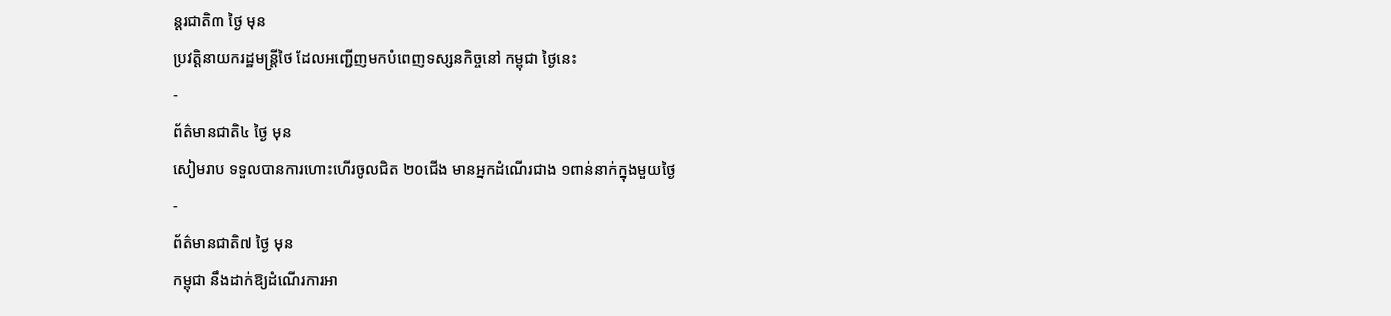ន្ដរជាតិ៣ ថ្ងៃ មុន
ប្រវត្តិនាយករដ្ឋមន្ត្រីថៃ ដែលអញ្ជើញមកបំពេញទស្សនកិច្ចនៅ កម្ពុជា ថ្ងៃនេះ
-
ព័ត៌មានជាតិ៤ ថ្ងៃ មុន
សៀមរាប ទទួលបានការហោះហើរចូលជិត ២០ជើង មានអ្នកដំណើរជាង ១ពាន់នាក់ក្នុងមួយថ្ងៃ
-
ព័ត៌មានជាតិ៧ ថ្ងៃ មុន
កម្ពុជា នឹងដាក់ឱ្យដំណើរការអា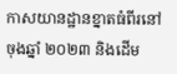កាសយានដ្ឋានខ្នាតធំពីរនៅចុងឆ្នាំ ២០២៣ និងដើម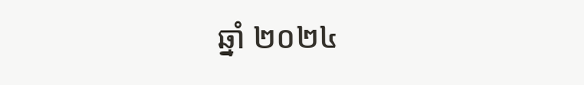ឆ្នាំ ២០២៤